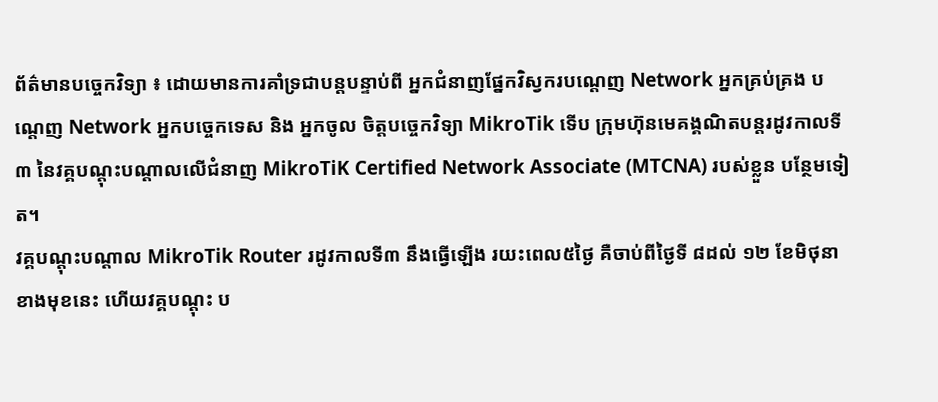ព័ត៌មានបច្ចេកវិទ្យា ៖ ដោយមានការគាំទ្រជាបន្តបន្ទាប់ពី អ្នកជំនាញផ្នែកវិស្វករបណ្តេញ Network អ្នកគ្រប់គ្រង បណ្តេញ Network អ្នកបច្ចេកទេស និង អ្នកចូល ចិត្តបច្ចេកវិទ្យា MikroTik ទើប ក្រុមហ៊ុនមេគង្គណិតបន្តរដូវកាលទី ៣ នៃវគ្គបណ្តុះបណ្តាលលើជំនាញ MikroTiK Certified Network Associate (MTCNA) របស់ខ្លួន បន្ថែមទៀត។
វគ្គបណ្តុះបណ្តាល MikroTik Router រដូវកាលទី៣ នឹងធ្វើឡើង រយះពេល៥ថ្ងៃ គឺចាប់ពីថ្ងៃទី ៨ដល់ ១២ ខែមិថុនាខាងមុខនេះ ហើយវគ្គបណ្តុះ ប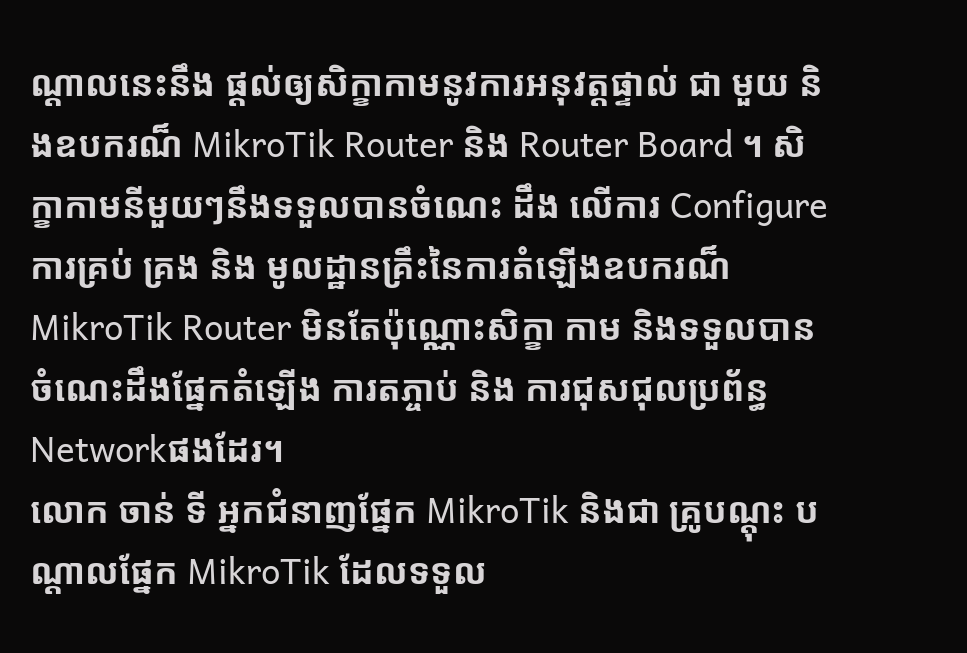ណ្តាលនេះនឹង ផ្តល់ឲ្យសិក្ខាកាមនូវការអនុវត្តផ្ទាល់ ជា មួយ និងឧបករណ៏ MikroTik Router និង Router Board ។ សិក្ខាកាមនីមួយៗនឹងទទួលបានចំណេះ ដឹង លើការ Configure ការគ្រប់ គ្រង និង មូលដ្ឋានគ្រឹះនៃការតំឡើងឧបករណ៏ MikroTik Router មិនតែប៉ុណ្ណោះសិក្ខា កាម និងទទួលបានចំណេះដឹងផ្នែកតំឡើង ការតភ្ចាប់ និង ការជុសជុលប្រព័ន្ធ Networkផងដែរ។
លោក ចាន់ ទី អ្នកជំនាញផ្នែក MikroTik និងជា គ្រូបណ្តុះ បណ្តាលផ្នែក MikroTik ដែលទទួល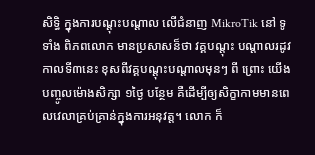សិទ្ធិ ក្នុងការបណ្តុះបណ្តាល លើជំនាញ MikroTik នៅ ទូទាំង ពិភពលោក មានប្រសាសន៏ថា វគ្គបណ្តុះ បណ្តាលរដូវកាលទី៣នេះ ខុសពីវគ្គបណ្តុះបណ្តាលមុនៗ ពី ព្រោះ យើង បញ្ចូលម៉ោងសិក្សា ១ថ្ងៃ បន្ថែម គឺដើម្បីឲ្យសិក្ខាកាមមានពេលវេលាគ្រប់គ្រាន់ក្នុងការអនុវត្ត។ លោក ក៏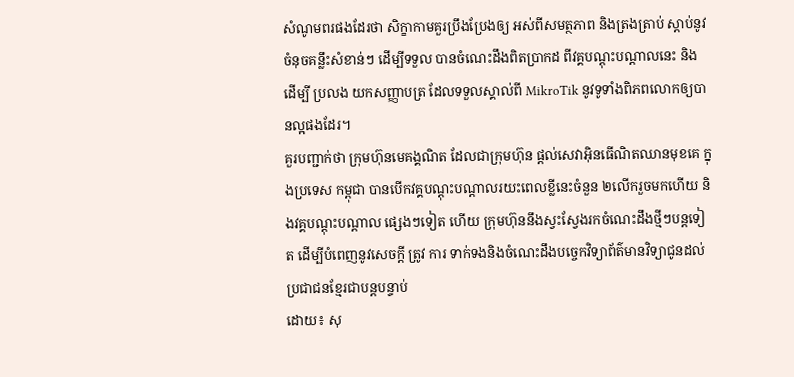សំណូមពរផងដែរថា សិក្ខាកាមគួរប្រឹងប្រែងឲ្យ អស់ពីសមត្ថភាព និងត្រងត្រាប់ ស្តាប់នូវចំនុចគន្លឹះសំខាន់ៗ ដើម្បីទទួល បានចំណេះដឹងពិតប្រាកដ ពីវគ្គបណ្តុះបណ្តាលនេះ និងដើម្បី ប្រលង យកសញ្ញាបត្រ ដែលទទួលស្គាល់ពី MikroTik នូវទូទាំងពិភពលោកឲ្យបានល្អផងដែរ។
គួរបញ្ជាក់ថា ក្រុមហ៊ុនមេគង្គណិត ដែលជាក្រុមហ៊ុន ផ្តល់សេវាអ៊ិនធើណិតឈានមុខគេ ក្នុងប្រទេស កម្ពុជា បានបើកវគ្គបណ្តុះបណ្តាលរយះពេលខ្លីនេះចំនួន ២លើករួចមកហើយ និងវគ្គបណ្តុះបណ្តាល ផ្សេងៗទៀត ហើយ ក្រុមហ៊ុននឹងស្វះស្វែងរកចំណេះដឹងថ្មីៗបន្តទៀត ដើម្បីបំពេញនូវសេចក្តី ត្រូវ ការ ទាក់ទងនិងចំណេះដឹងបច្ចេកវិទ្យាព័ត៌មានវិទ្យាជូនដល់ប្រជាជនខ្មែរជាបន្តបន្ទាប់
ដោយ៖ សុ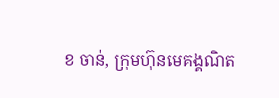ខ ចាន់, ក្រុមហ៊ុនមេគង្គណិត